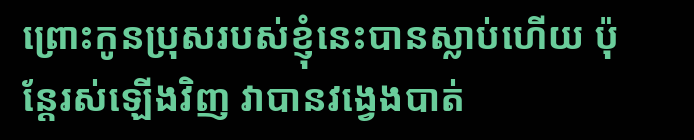ព្រោះកូនប្រុសរបស់ខ្ញុំនេះបានស្លាប់ហើយ ប៉ុន្ដែរស់ឡើងវិញ វាបានវង្វេងបាត់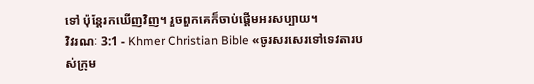ទៅ ប៉ុន្ដែរកឃើញវិញ។ រួចពួកគេក៏ចាប់ផ្ដើមអរសប្បាយ។
វិវរណៈ 3:1 - Khmer Christian Bible «ចូរសរសេរទៅទេវតារបស់ក្រុម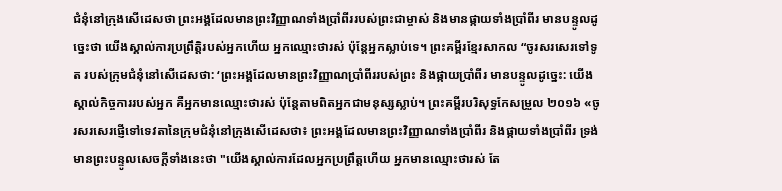ជំនុំនៅក្រុងសើដេសថា ព្រះអង្គដែលមានព្រះវិញ្ញាណទាំងប្រាំពីររបស់ព្រះជាម្ចាស់ និងមានផ្កាយទាំងប្រាំពីរ មានបន្ទូលដូច្នេះថា យើងស្គាល់ការប្រព្រឹត្ដិរបស់អ្នកហើយ អ្នកឈ្មោះថារស់ ប៉ុន្ដែអ្នកស្លាប់ទេ។ ព្រះគម្ពីរខ្មែរសាកល “ចូរសរសេរទៅទូត របស់ក្រុមជំនុំនៅសើដេសថា: ‘ព្រះអង្គដែលមានព្រះវិញ្ញាណប្រាំពីររបស់ព្រះ និងផ្កាយប្រាំពីរ មានបន្ទូលដូច្នេះ: យើងស្គាល់កិច្ចការរបស់អ្នក គឺអ្នកមានឈ្មោះថារស់ ប៉ុន្តែតាមពិតអ្នកជាមនុស្សស្លាប់។ ព្រះគម្ពីរបរិសុទ្ធកែសម្រួល ២០១៦ «ចូរសរសេរផ្ញើទៅទេវតានៃក្រុមជំនុំនៅក្រុងសើដេសថា៖ ព្រះអង្គដែលមានព្រះវិញ្ញាណទាំងប្រាំពីរ និងផ្កាយទាំងប្រាំពីរ ទ្រង់មានព្រះបន្ទូលសេចក្ដីទាំងនេះថា "យើងស្គាល់ការដែលអ្នកប្រព្រឹត្តហើយ អ្នកមានឈ្មោះថារស់ តែ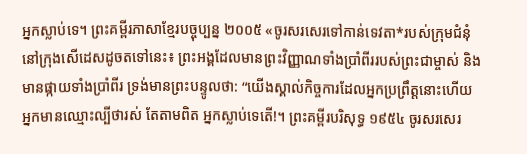អ្នកស្លាប់ទេ។ ព្រះគម្ពីរភាសាខ្មែរបច្ចុប្បន្ន ២០០៥ «ចូរសរសេរទៅកាន់ទេវតា*របស់ក្រុមជំនុំនៅក្រុងសើដេសដូចតទៅនេះ៖ ព្រះអង្គដែលមានព្រះវិញ្ញាណទាំងប្រាំពីររបស់ព្រះជាម្ចាស់ និងមានផ្កាយទាំងប្រាំពីរ ទ្រង់មានព្រះបន្ទូលថា: “យើងស្គាល់កិច្ចការដែលអ្នកប្រព្រឹត្តនោះហើយ អ្នកមានឈ្មោះល្បីថារស់ តែតាមពិត អ្នកស្លាប់ទេតើ!។ ព្រះគម្ពីរបរិសុទ្ធ ១៩៥៤ ចូរសរសេរ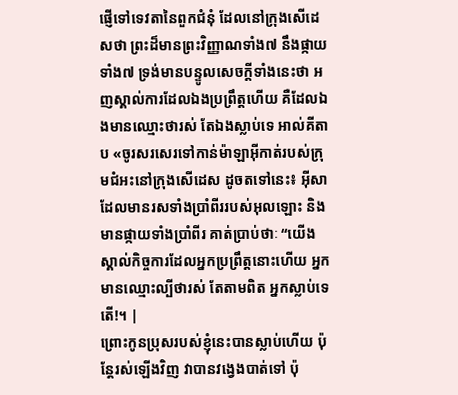ផ្ញើទៅទេវតានៃពួកជំនុំ ដែលនៅក្រុងសើដេសថា ព្រះដ៏មានព្រះវិញ្ញាណទាំង៧ នឹងផ្កាយទាំង៧ ទ្រង់មានបន្ទូលសេចក្ដីទាំងនេះថា អញស្គាល់ការដែលឯងប្រព្រឹត្តហើយ គឺដែលឯងមានឈ្មោះថារស់ តែឯងស្លាប់ទេ អាល់គីតាប «ចូរសរសេរទៅកាន់ម៉ាឡាអ៊ីកាត់របស់ក្រុមជំអះនៅក្រុងសើដេស ដូចតទៅនេះ៖ អ៊ីសាដែលមានរសទាំងប្រាំពីររបស់អុលឡោះ និងមានផ្កាយទាំងប្រាំពីរ គាត់ប្រាប់ថាៈ “យើងស្គាល់កិច្ចការដែលអ្នកប្រព្រឹត្ដនោះហើយ អ្នកមានឈ្មោះល្បីថារស់ តែតាមពិត អ្នកស្លាប់ទេតើ!។ |
ព្រោះកូនប្រុសរបស់ខ្ញុំនេះបានស្លាប់ហើយ ប៉ុន្ដែរស់ឡើងវិញ វាបានវង្វេងបាត់ទៅ ប៉ុ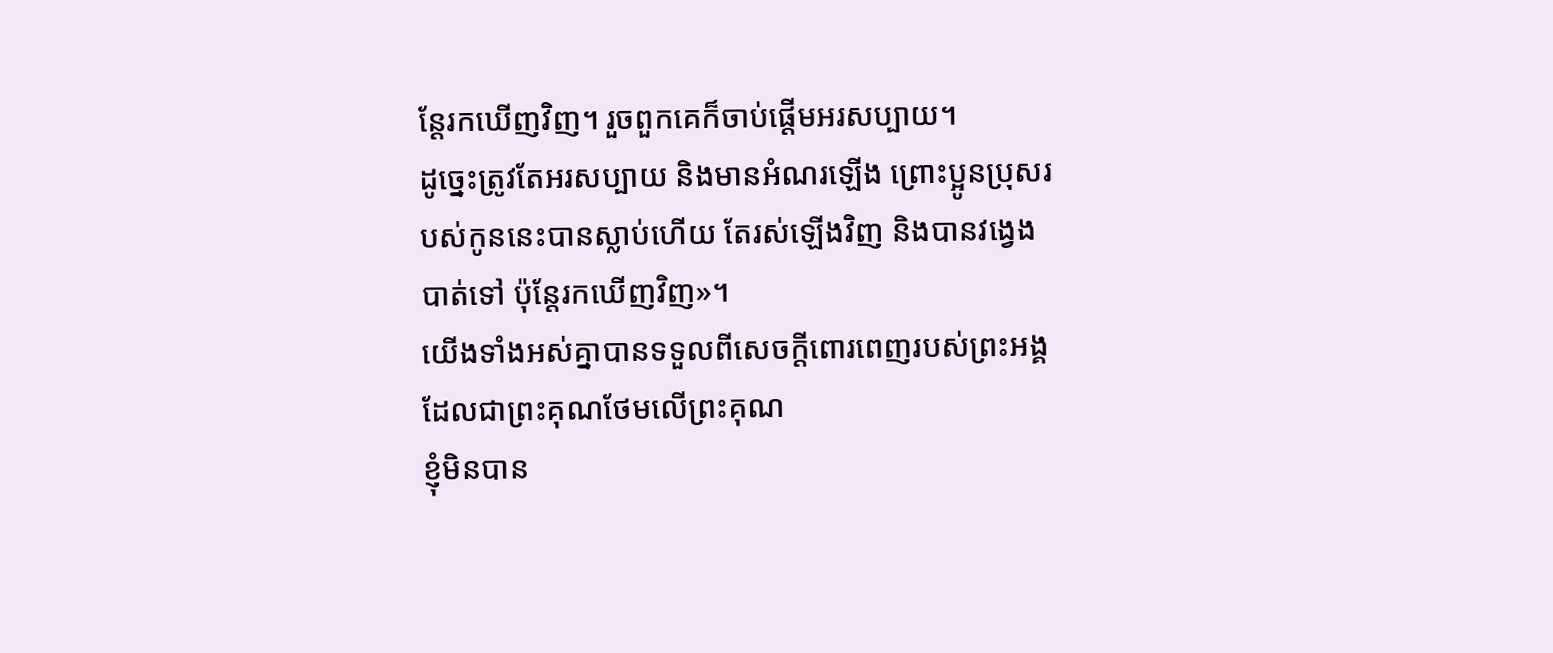ន្ដែរកឃើញវិញ។ រួចពួកគេក៏ចាប់ផ្ដើមអរសប្បាយ។
ដូច្នេះត្រូវតែអរសប្បាយ និងមានអំណរឡើង ព្រោះប្អូនប្រុសរបស់កូននេះបានស្លាប់ហើយ តែរស់ឡើងវិញ និងបានវង្វេងបាត់ទៅ ប៉ុន្ដែរកឃើញវិញ»។
យើងទាំងអស់គ្នាបានទទួលពីសេចក្ដីពោរពេញរបស់ព្រះអង្គដែលជាព្រះគុណថែមលើព្រះគុណ
ខ្ញុំមិនបាន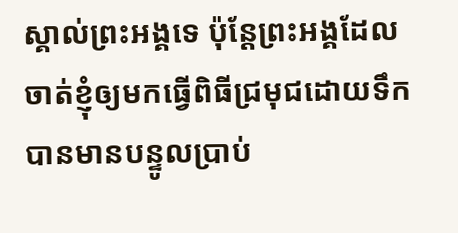ស្គាល់ព្រះអង្គទេ ប៉ុន្ដែព្រះអង្គដែលចាត់ខ្ញុំឲ្យមកធ្វើពិធីជ្រមុជដោយទឹក បានមានបន្ទូលប្រាប់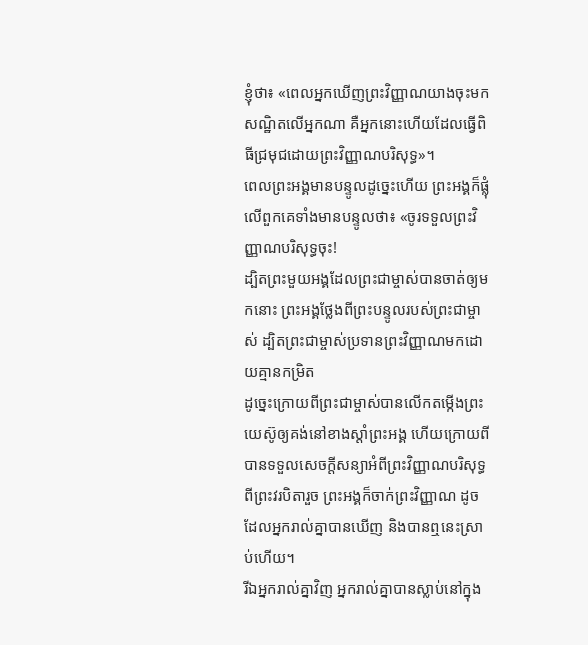ខ្ញុំថា៖ «ពេលអ្នកឃើញព្រះវិញ្ញាណយាងចុះមកសណ្ឋិតលើអ្នកណា គឺអ្នកនោះហើយដែលធ្វើពិធីជ្រមុជដោយព្រះវិញ្ញាណបរិសុទ្ធ»។
ពេលព្រះអង្គមានបន្ទូលដូច្នេះហើយ ព្រះអង្គក៏ផ្លុំលើពួកគេទាំងមានបន្ទូលថា៖ «ចូរទទួលព្រះវិញ្ញាណបរិសុទ្ធចុះ!
ដ្បិតព្រះមួយអង្គដែលព្រះជាម្ចាស់បានចាត់ឲ្យមកនោះ ព្រះអង្គថ្លែងពីព្រះបន្ទូលរបស់ព្រះជាម្ចាស់ ដ្បិតព្រះជាម្ចាស់ប្រទានព្រះវិញ្ញាណមកដោយគ្មានកម្រិត
ដូច្នេះក្រោយពីព្រះជាម្ចាស់បានលើកតម្កើងព្រះយេស៊ូឲ្យគង់នៅខាងស្ដាំព្រះអង្គ ហើយក្រោយពីបានទទួលសេចក្ដីសន្យាអំពីព្រះវិញ្ញាណបរិសុទ្ធពីព្រះវរបិតារួច ព្រះអង្គក៏ចាក់ព្រះវិញ្ញាណ ដូចដែលអ្នករាល់គ្នាបានឃើញ និងបានឮនេះស្រាប់ហើយ។
រីឯអ្នករាល់គ្នាវិញ អ្នករាល់គ្នាបានស្លាប់នៅក្នុង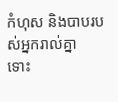កំហុស និងបាបរបស់អ្នករាល់គ្នា
ទោះ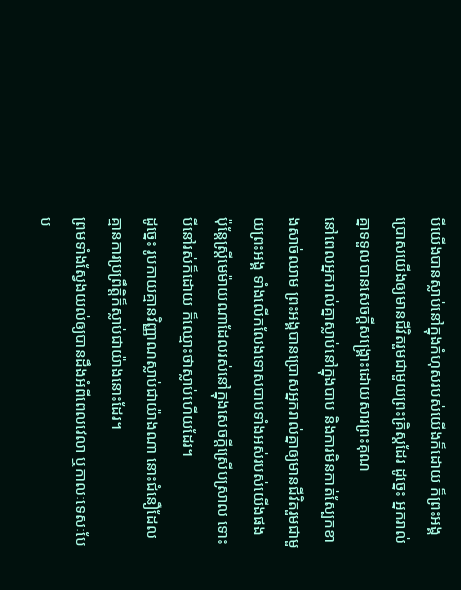បីយើងបានស្លាប់នៅក្នុងកំហុសរបស់យើងក៏ដោយ ក៏ព្រះអង្គប្រោសយើងឲ្យមានជីវិតរួមជាមួយព្រះគ្រិស្ដដែរ ដូច្នេះ អ្នករាល់គ្នាទទួលបានសេចក្ដីសង្គ្រោះដោយសារព្រះគុណ
នៅពេលអ្នករាល់គ្នាស្លាប់នៅក្នុងបាប និងការមិនកាត់ស្បែកខាងសាច់ឈាម ព្រះអង្គបានប្រោសអ្នករាល់គ្នាឲ្យមានជីវិតរួមជាមួយព្រះអង្គ ទាំងលើកលែងទោសបាបទាំងអស់របស់យើងផង
ប៉ុន្ដែស្រ្ដីមេម៉ាយណាដែលរស់នៅក្នុងសេចក្ដីស្រើបស្រាល ទោះបីនៅរស់ក៏ដោយ ក៏ឈ្មោះថាស្លាប់ហើយដែរ។
ដូច្នេះ រូបកាយគ្មានវិញ្ញាណស្លាប់ជាយ៉ាងណា នោះជំនឿដែលគ្មានការប្រព្រឹត្ដិក៏ស្លាប់ជាយ៉ាងនោះដែរ។
ព្រមទាំងស្វែងយល់ឲ្យបានដឹងអំពីពេលវេលា ឬកាលៈទេសៈបែប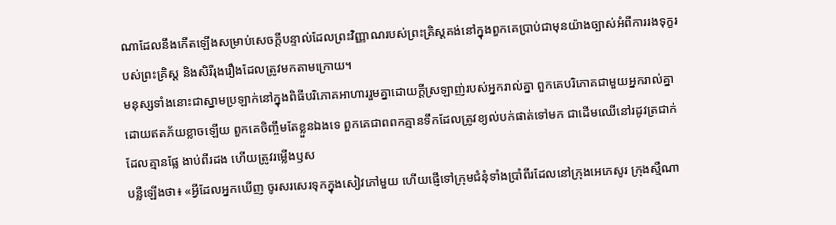ណាដែលនឹងកើតឡើងសម្រាប់សេចក្ដីបន្ទាល់ដែលព្រះវិញ្ញាណរបស់ព្រះគ្រិស្ដគង់នៅក្នុងពួកគេប្រាប់ជាមុនយ៉ាងច្បាស់អំពីការរងទុក្ខរបស់ព្រះគ្រិស្ដ និងសិរីរុងរឿងដែលត្រូវមកតាមក្រោយ។
មនុស្សទាំងនោះជាស្នាមប្រឡាក់នៅក្នុងពិធីបរិភោគអាហាររួមគ្នាដោយក្ដីស្រឡាញ់របស់អ្នករាល់គ្នា ពួកគេបរិភោគជាមួយអ្នករាល់គ្នាដោយឥតភ័យខ្លាចឡើយ ពួកគេចិញ្ចឹមតែខ្លួនឯងទេ ពួកគេជាពពកគ្មានទឹកដែលត្រូវខ្យល់បក់ផាត់ទៅមក ជាដើមឈើនៅរដូវត្រជាក់ដែលគ្មានផ្លែ ងាប់ពីរដង ហើយត្រូវរម្លើងឫស
បន្លឺឡើងថា៖ «អ្វីដែលអ្នកឃើញ ចូរសរសេរទុកក្នុងសៀវភៅមួយ ហើយផ្ញើទៅក្រុមជំនុំទាំងប្រាំពីរដែលនៅក្រុងអេភេសូរ ក្រុងស្មឺណា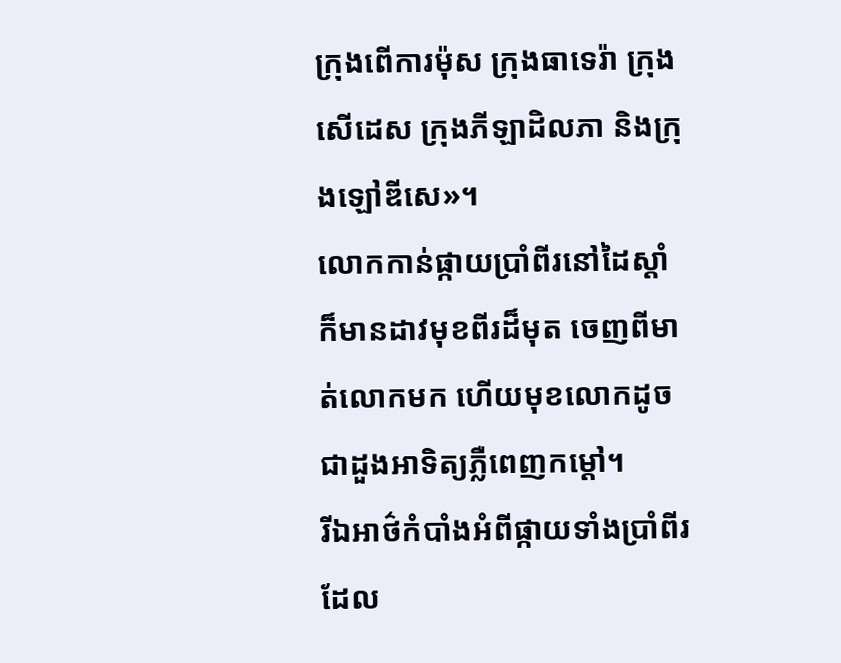ក្រុងពើការម៉ុស ក្រុងធាទេរ៉ា ក្រុងសើដេស ក្រុងភីឡាដិលភា និងក្រុងឡៅឌីសេ»។
លោកកាន់ផ្កាយប្រាំពីរនៅដៃស្ដាំ ក៏មានដាវមុខពីរដ៏មុត ចេញពីមាត់លោកមក ហើយមុខលោកដូចជាដួងអាទិត្យភ្លឺពេញកម្ដៅ។
រីឯអាថ៌កំបាំងអំពីផ្កាយទាំងប្រាំពីរដែល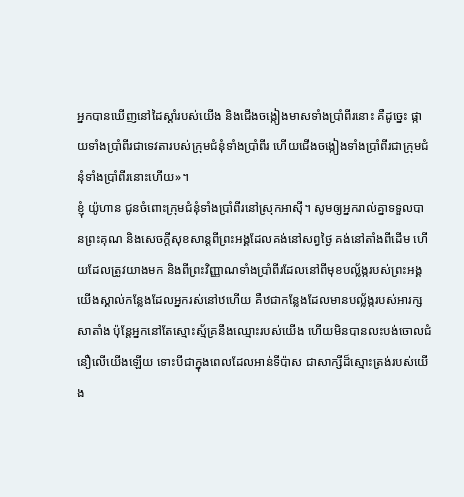អ្នកបានឃើញនៅដៃស្ដាំរបស់យើង និងជើងចង្កៀងមាសទាំងប្រាំពីរនោះ គឺដូច្នេះ ផ្កាយទាំងប្រាំពីរជាទេវតារបស់ក្រុមជំនុំទាំងប្រាំពីរ ហើយជើងចង្កៀងទាំងប្រាំពីរជាក្រុមជំនុំទាំងប្រាំពីរនោះហើយ»។
ខ្ញុំ យ៉ូហាន ជូនចំពោះក្រុមជំនុំទាំងប្រាំពីរនៅស្រុកអាស៊ី។ សូមឲ្យអ្នករាល់គ្នាទទួលបានព្រះគុណ និងសេចក្ដីសុខសាន្តពីព្រះអង្គដែលគង់នៅសព្វថ្ងៃ គង់នៅតាំងពីដើម ហើយដែលត្រូវយាងមក និងពីព្រះវិញ្ញាណទាំងប្រាំពីរដែលនៅពីមុខបល្ល័ង្ករបស់ព្រះអង្គ
យើងស្គាល់កន្លែងដែលអ្នករស់នៅឋហើយ គឺឋជាកន្លែងដែលមានបល្ល័ង្ករបស់អារក្សសាតាំង ប៉ុន្ដែអ្នកនៅតែស្មោះស្ម័គ្រនឹងឈ្មោះរបស់យើង ហើយមិនបានលះបង់ចោលជំនឿលើយើងឡើយ ទោះបីជាក្នុងពេលដែលអាន់ទីប៉ាស ជាសាក្សីដ៏ស្មោះត្រង់របស់យើង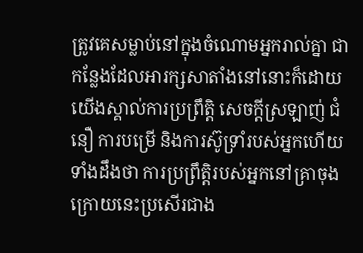ត្រូវគេសម្លាប់នៅក្នុងចំណោមអ្នករាល់គ្នា ជាកន្លែងដែលអារក្សសាតាំងនៅនោះក៏ដោយ
យើងស្គាល់ការប្រព្រឹត្ដិ សេចក្ដីស្រឡាញ់ ជំនឿ ការបម្រើ និងការស៊ូទ្រាំរបស់អ្នកហើយ ទាំងដឹងថា ការប្រព្រឹត្ដិរបស់អ្នកនៅគ្រាចុងក្រោយនេះប្រសើរជាង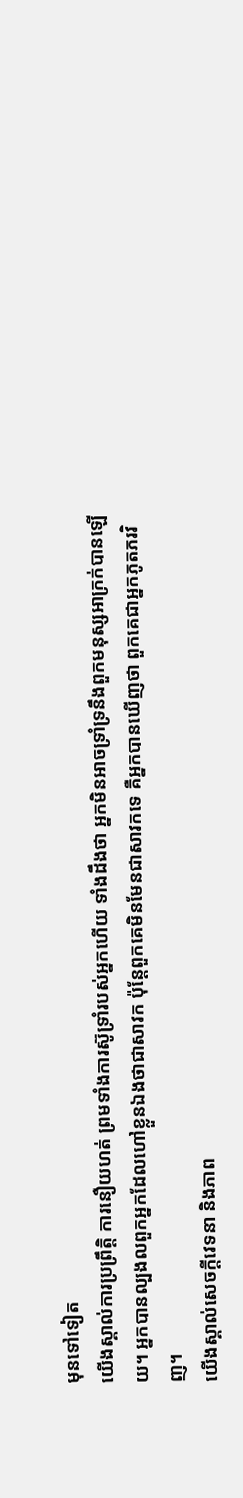មុនទៅទៀត
យើងស្គាល់ការប្រព្រឹត្ដិ ការនឿយហត់ ព្រមទាំងការស៊ូទ្រាំរបស់អ្នកហើយ ទាំងដឹងថា អ្នកមិនអាចទ្រាំទ្រនឹងពួកមនុស្សអាក្រក់បានឡើយ។ អ្នកបានល្បងលពួកអ្នកដែលហៅខ្លួនឯងថាជាសាវក ប៉ុន្ដែពួកគេមិនមែនជាសាវកទេ គឺអ្នកបានឃើញថា ពួកគេជាអ្នកភូតភរវិញ។
យើងស្គាល់សេចក្ដីវេទនា និងភាព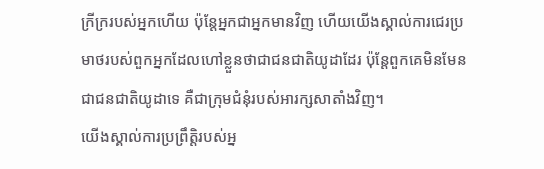ក្រីក្ររបស់អ្នកហើយ ប៉ុន្ដែអ្នកជាអ្នកមានវិញ ហើយយើងស្គាល់ការជេរប្រមាថរបស់ពួកអ្នកដែលហៅខ្លួនថាជាជនជាតិយូដាដែរ ប៉ុន្ដែពួកគេមិនមែនជាជនជាតិយូដាទេ គឺជាក្រុមជំនុំរបស់អារក្សសាតាំងវិញ។
យើងស្គាល់ការប្រព្រឹត្ដិរបស់អ្ន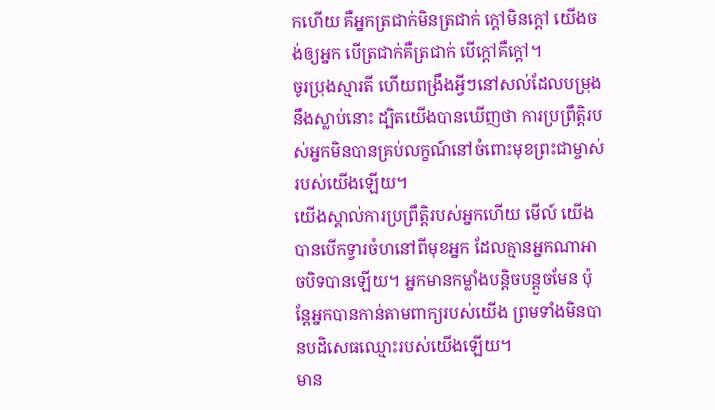កហើយ គឺអ្នកត្រជាក់មិនត្រជាក់ ក្ដៅមិនក្ដៅ យើងចង់ឲ្យអ្នក បើត្រជាក់គឺត្រជាក់ បើក្ដៅគឺក្ដៅ។
ចូរប្រុងស្មារតី ហើយពង្រឹងអ្វីៗនៅសល់ដែលបម្រុងនឹងស្លាប់នោះ ដ្បិតយើងបានឃើញថា ការប្រព្រឹត្ដិរបស់អ្នកមិនបានគ្រប់លក្ខណ៍នៅចំពោះមុខព្រះជាម្ចាស់របស់យើងឡើយ។
យើងស្គាល់ការប្រព្រឹត្ដិរបស់អ្នកហើយ មើល៍ យើងបានបើកទ្វារចំហនៅពីមុខអ្នក ដែលគ្មានអ្នកណាអាចបិទបានឡើយ។ អ្នកមានកម្លាំងបន្ដិចបន្ដួចមែន ប៉ុន្ដែអ្នកបានកាន់តាមពាក្យរបស់យើង ព្រមទាំងមិនបានបដិសេធឈ្មោះរបស់យើងឡើយ។
មាន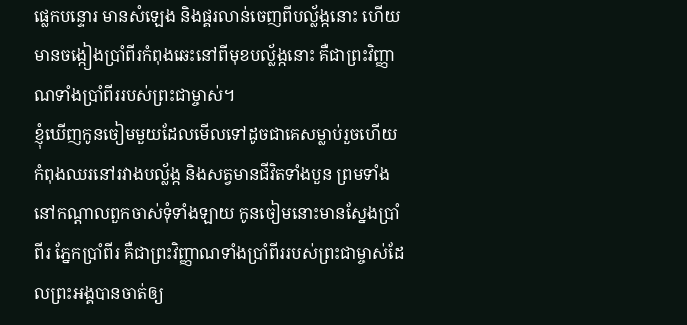ផ្លេកបន្ទោរ មានសំឡេង និងផ្គរលាន់ចេញពីបល្ល័ង្កនោះ ហើយមានចង្កៀងប្រាំពីរកំពុងឆេះនៅពីមុខបល្ល័ង្កនោះ គឺជាព្រះវិញ្ញាណទាំងប្រាំពីររបស់ព្រះជាម្ចាស់។
ខ្ញុំឃើញកូនចៀមមួយដែលមើលទៅដូចជាគេសម្លាប់រួចហើយ កំពុងឈរនៅរវាងបល្ល័ង្ក និងសត្វមានជីវិតទាំងបួន ព្រមទាំងនៅកណ្ដាលពួកចាស់ទុំទាំងឡាយ កូនចៀមនោះមានស្នែងប្រាំពីរ ភ្នែកប្រាំពីរ គឺជាព្រះវិញ្ញាណទាំងប្រាំពីររបស់ព្រះជាម្ចាស់ដែលព្រះអង្គបានចាត់ឲ្យ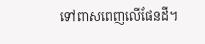ទៅពាសពេញលើផែនដី។